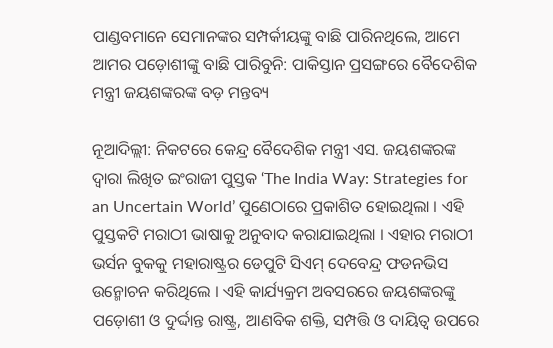ପାଣ୍ଡବମାନେ ସେମାନଙ୍କର ସମ୍ପର୍କୀୟଙ୍କୁ ବାଛି ପାରିନଥିଲେ, ଆମେ ଆମର ପଡ଼ୋଶୀଙ୍କୁ ବାଛି ପାରିବୁନି: ପାକିସ୍ତାନ ପ୍ରସଙ୍ଗରେ ବୈଦେଶିକ ମନ୍ତ୍ରୀ ଜୟଶଙ୍କରଙ୍କ ବଡ଼ ମନ୍ତବ୍ୟ

ନୂଆଦିଲ୍ଲୀ: ନିକଟରେ କେନ୍ଦ୍ର ବୈଦେଶିକ ମନ୍ତ୍ରୀ ଏସ. ଜୟଶଙ୍କରଙ୍କ ଦ୍ୱାରା ଲିଖିତ ଇଂରାଜୀ ପୁସ୍ତକ ‘The India Way: Strategies for an Uncertain World’ ପୁଣେଠାରେ ପ୍ରକାଶିତ ହୋଇଥିଲା । ଏହି ପୁସ୍ତକଟି ମରାଠୀ ଭାଷାକୁ ଅନୁବାଦ କରାଯାଇଥିଲା । ଏହାର ମରାଠୀ ଭର୍ସନ ବୁକକୁ ମହାରାଷ୍ଟ୍ରର ଡେପୁଟି ସିଏମ୍ ଦେବେନ୍ଦ୍ର ଫଡନଭିସ ଉନ୍ମୋଚନ କରିଥିଲେ । ଏହି କାର୍ଯ୍ୟକ୍ରମ ଅବସରରେ ଜୟଶଙ୍କରଙ୍କୁ ପଡ଼ୋଶୀ ଓ ଦୁର୍ଦ୍ଦାନ୍ତ ରାଷ୍ଟ୍ର, ଆଣବିକ ଶକ୍ତି, ସମ୍ପତ୍ତି ଓ ଦାୟିତ୍ୱ ଉପରେ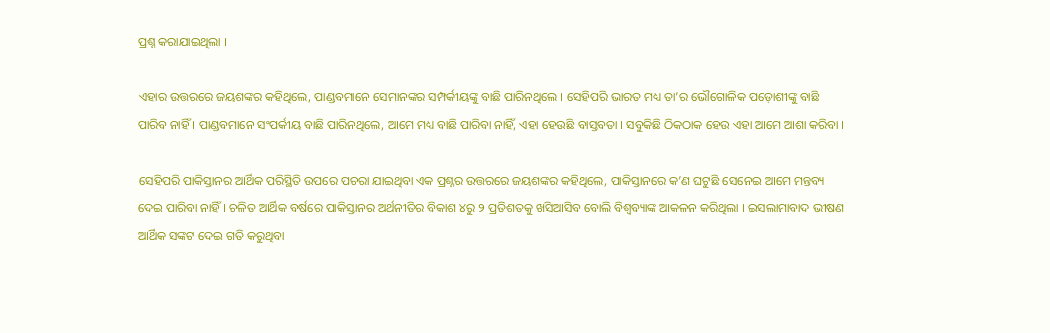ପ୍ରଶ୍ନ କରାଯାଇଥିଲା ।

ଏହାର ଉତ୍ତରରେ ଜୟଶଙ୍କର କହିଥିଲେ, ପାଣ୍ଡବମାନେ ସେମାନଙ୍କର ସମ୍ପର୍କୀୟଙ୍କୁ ବାଛି ପାରିନଥିଲେ । ସେହିପରି ଭାରତ ମଧ୍ୟ ତା’ର ଭୌଗୋଳିକ ପଡ଼ୋଶୀଙ୍କୁ ବାଛି ପାରିବ ନାହିଁ । ପାଣ୍ଡବମାନେ ସଂପର୍କୀୟ ବାଛି ପାରିନଥିଲେ, ଆମେ ମଧ୍ୟ ବାଛି ପାରିବା ନାହିଁ, ଏହା ହେଉଛି ବାସ୍ତବତା । ସବୁକିଛି ଠିକଠାକ ହେଉ ଏହା ଆମେ ଆଶା କରିବା ।

ସେହିପରି ପାକିସ୍ତାନର ଆର୍ଥିକ ପରିସ୍ଥିତି ଉପରେ ପଚରା ଯାଇଥିବା ଏକ ପ୍ରଶ୍ନର ଉତ୍ତରରେ ଜୟଶଙ୍କର କହିଥିଲେ, ପାକିସ୍ତାନରେ କ’ଣ ଘଟୁଛି ସେନେଇ ଆମେ ମନ୍ତବ୍ୟ ଦେଇ ପାରିବା ନାହିଁ । ଚଳିତ ଆର୍ଥିକ ବର୍ଷରେ ପାକିସ୍ତାନର ଅର୍ଥନୀତିର ବିକାଶ ୪ରୁ ୨ ପ୍ରତିଶତକୁ ଖସିଆସିବ ବୋଲି ବିଶ୍ୱବ୍ୟାଙ୍କ ଆକଳନ କରିଥିଲା । ଇସଲାମାବାଦ ଭୀଷଣ ଆର୍ଥିକ ସଙ୍କଟ ଦେଇ ଗତି କରୁଥିବା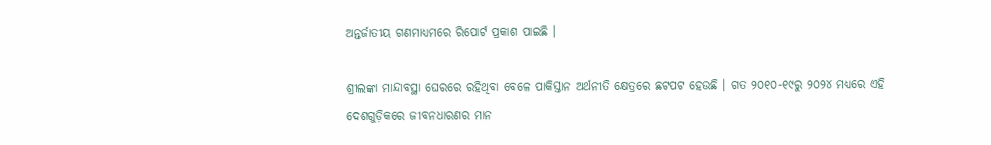ଅନ୍ତର୍ଜାତୀୟ ଗଣମାଧ୍ୟମରେ ରିପୋର୍ଟ ପ୍ରକାଶ ପାଇଛି ।

ଶ୍ରୀଲଙ୍କା ମାନ୍ଦାବସ୍ଥା ଘେରରେ ରହିଥିବା ବେଳେ ପାକିସ୍ତାନ ଅର୍ଥନୀତି କ୍ଷେତ୍ରରେ ଛଟପଟ ହେଉଛି । ଗତ ୨୦୧୦-୧୯ରୁ ୨୦୨୪ ମଧ୍ୟରେ ଏହି ଦେଶଗୁଡ଼ିକରେ ଜୀବନଧାରଣର ମାନ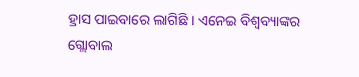ହ୍ରାସ ପାଇବାରେ ଲାଗିଛି । ଏନେଇ ବିଶ୍ୱବ୍ୟାଙ୍କର ଗ୍ଲୋବାଲ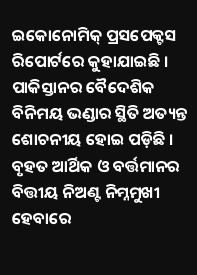ଇକୋନୋମିକ୍ ପ୍ରସପେକ୍ଟସ ରିପୋର୍ଟରେ କୁହାଯାଇଛି । ପାକିସ୍ତାନର ବୈଦେଶିକ ବିନିମୟ ଭଣ୍ଡାର ସ୍ଥିତି ଅତ୍ୟନ୍ତ ଶୋଚନୀୟ ହୋଇ ପଡ଼ିଛି । ବୃହତ ଆର୍ଥିକ ଓ ବର୍ତ୍ତମାନର ବିତ୍ତୀୟ ନିଅଣ୍ଟ ନିମ୍ନମୁଖୀ ହେବାରେ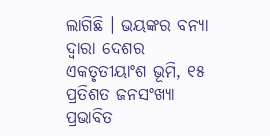ଲାଗିଛି । ଭୟଙ୍କର ବନ୍ୟା ଦ୍ୱାରା ଦେଶର ଏକତୃତୀୟାଂଶ ଭୂମି, ୧୫ ପ୍ରତିଶତ ଜନସଂଖ୍ୟା ପ୍ରଭାବିତ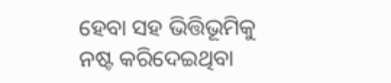ହେବା ସହ ଭିତ୍ତିଭୂମିକୁ ନଷ୍ଟ କରିଦେଇଥିବା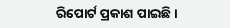ରିପୋର୍ଟ ପ୍ରକାଶ ପାଇଛି ।